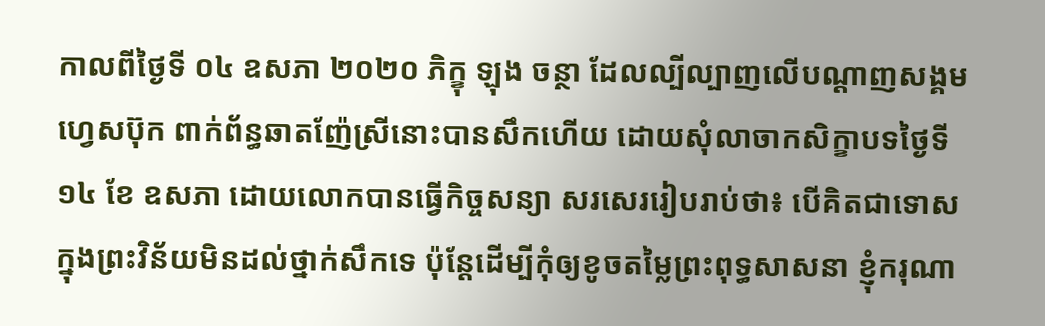កាលពីថ្ងៃទី ០៤ ឧសភា ២០២០ ភិក្ខុ ឡុង ចន្ថា ដែលល្បីល្បាញលេីបណ្ដាញសង្គមហ្វេសប៊ុក ពាក់ព័ន្ធឆាតញ៉ែស្រីនោះបានសឹកហេីយ ដោយសុំលាចាកសិក្ខាបទថ្ងៃទី ១៤ ខែ ឧសភា ដោយលោកបានធ្វើកិច្ចសន្យា សរសេររៀបរាប់ថា៖ បើគិតជាទោសក្នុងព្រះវិន័យមិនដល់ថ្នាក់សឹកទេ ប៉ុន្តែដើម្បីកុំឲ្យខូចតម្លៃព្រះពុទ្ធសាសនា ខ្ញុំករុណា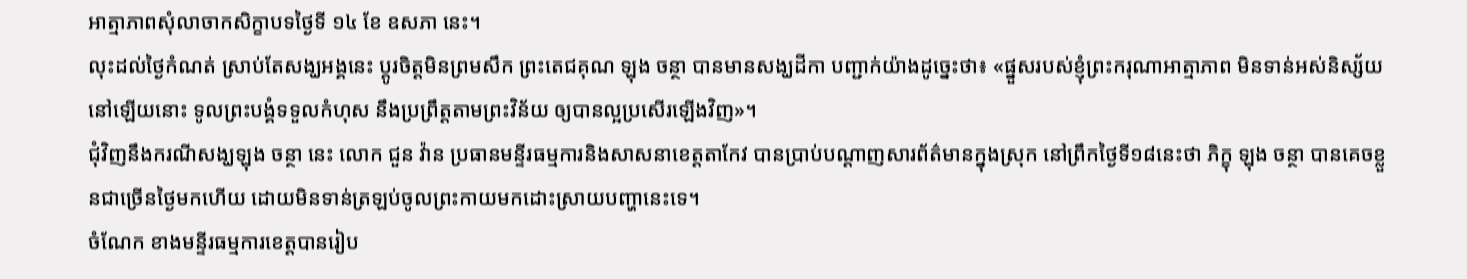អាត្មាភាពសុំលាចាកសិក្ខាបទថ្ងៃទី ១៤ ខែ ឧសភា នេះ។
លុះដល់ថ្ងៃកំណត់ ស្រាប់តែសង្ឃអង្គនេះ ប្តូរចិត្តមិនព្រមសឹក ព្រះតេជគុណ ឡុង ចន្ថា បានមានសង្ឃដីកា បញ្ជាក់យ៉ាងដូច្នេះថា៖ «ផ្នួសរបស់ខ្ញុំព្រះករុណាអាត្មាភាព មិនទាន់អស់និស្ស័យនៅឡើយនោះ ទូលព្រះបង្គំទទួលកំហុស នឹងប្រព្រឹត្តតាមព្រះវិន័យ ឲ្យបានល្អប្រសើរឡើងវិញ»។
ជុំវិញនឹងករណីសង្ឃឡុង ចន្ថា នេះ លោក ជួន វ៉ាន ប្រធានមន្ទីរធម្មការនិងសាសនាខេត្តតាកែវ បានប្រាប់បណ្តាញសារព័ត៌មានក្នុងស្រុក នៅព្រឹកថ្ងៃទី១៨នេះថា ភិក្ខុ ឡុង ចន្ថា បានគេចខ្លួនជាច្រើនថ្ងៃមកហើយ ដោយមិនទាន់ត្រឡប់ចូលព្រះកាយមកដោះស្រាយបញ្ហានេះទេ។
ចំណែក ខាងមន្ទីរធម្មការខេត្តបានរៀប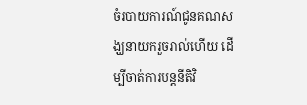ចំរបាយការណ៍ជូនគណសង្ឃនាយករួចរាល់ហើយ ដើម្បីចាត់ការបន្តនីតិវិ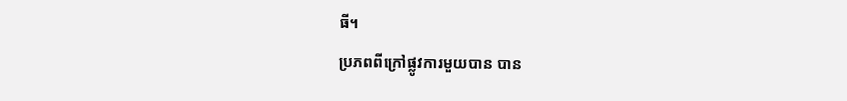ធី។
ប្រភពពីក្រៅផ្លូវការមួយបាន បាន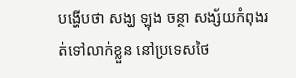បង្ហើបថា សង្ឃ ឡុង ចន្ថា សង្ស័យកំពុងរត់ទៅលាក់ខ្លួន នៅប្រទេសថៃ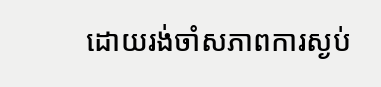ដោយរង់ចាំសភាពការស្ងប់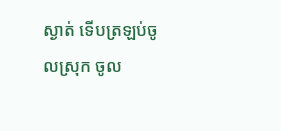ស្ងាត់ ទើបត្រឡប់ចូលស្រុក ចូល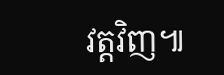វត្តវិញ៕